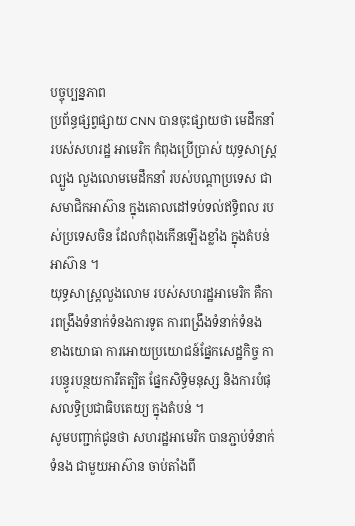បច្ចុប្បន្នភាព
ប្រព័ន្ធផ្សព្វផ្សាយ CNN បានចុះផ្សាយថា មេដឹកនាំរបស់សហរដ្ឋ អាមេរិក កំពុងប្រើប្រាស់ យុទ្ធសាស្ត្រល្បួង លួងលោមមេដឹកនាំ របស់បណ្តាប្រទេស ជាសមាជិកអាស៊ាន ក្នុងគោលដៅទប់ទល់ឥទ្ធិពល របស់ប្រទេសចិន ដែលកំពុងកើនឡើងខ្លាំង ក្នុងតំបន់អាស៊ាន ។
យុទ្ធសាស្ត្រលួងលោម របស់សហរដ្ឋអាមេរិក គឺការពង្រឹងទំនាក់ទំនងការទូត ការពង្រឹងទំនាក់ទំនង ខាងយោធា ការអោយប្រយោជន៍ផ្នែកសេដ្ឋកិច្ច ការបន្ធូរបន្ថយការឹតត្បិត ផ្នែកសិទ្ធិមនុស្ស និងការបំផុសលទ្ធិប្រជាធិបតេយ្យ ក្នុងតំបន់ ។
សូមបញ្ជាក់ជូនថា សហរដ្ឋអាមេរិក បានភ្ជាប់ទំនាក់ទំនង ជាមួយអាស៊ាន ចាប់តាំងពី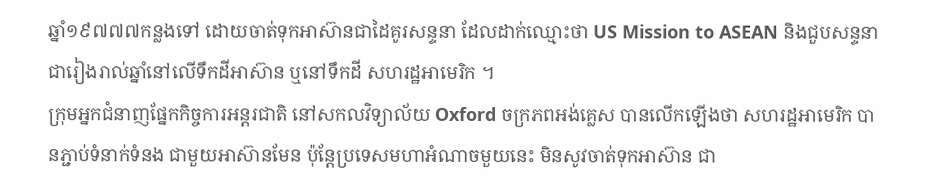ឆ្នាំ១៩៧៧៧កន្លងទៅ ដោយចាត់ទុកអាស៊ានជាដៃគូរសន្ទនា ដែលដាក់ឈ្មោះថា US Mission to ASEAN និងជួបសន្ទនាជារៀងរាល់ឆ្នាំនៅលើទឹកដីអាស៊ាន ឬនៅទឹកដី សហរដ្ឋអាមេរិក ។
ក្រុមអ្នកជំនាញផ្នែកកិច្ចការអន្តរជាតិ នៅសកលវិទ្យាល័យ Oxford ចក្រភពអង់គ្លេស បានលើកឡើងថា សហរដ្ឋអាមេរិក បានភ្ជាប់ទំនាក់ទំនង ជាមួយអាស៊ានមែន ប៉ុន្តែប្រទេសមហាអំណាចមួយនេះ មិនសូវចាត់ទុកអាស៊ាន ជា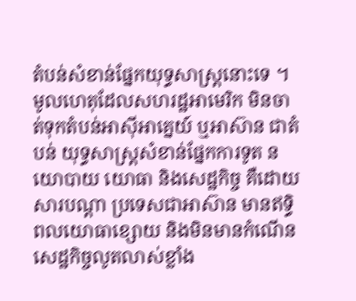តំបន់សំខាន់ផ្នែកយុទ្ធសាស្ត្រនោះទេ ។
មូលហេតុដែលសហរដ្ឋអាមេរិក មិនចាត់ទុកតំបន់អាស៊ីអាគ្នេយ៍ ឬអាស៊ាន ជាតំបន់ យុទ្ធសាស្ត្រសំខាន់ផ្នែកការទូត នយោបាយ យោធា និងសេដ្ឋកិច្ច គឺដោយសារបណ្តា ប្រទេសជាអាស៊ាន មានឥទ្ធិពលយោធាខ្សោយ និងមិនមានកំណើន សេដ្ឋកិច្ចលូតលាស់ខ្លាំង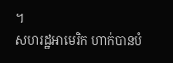។
សហរដ្ឋអាមេរិក ហាក់បានបំ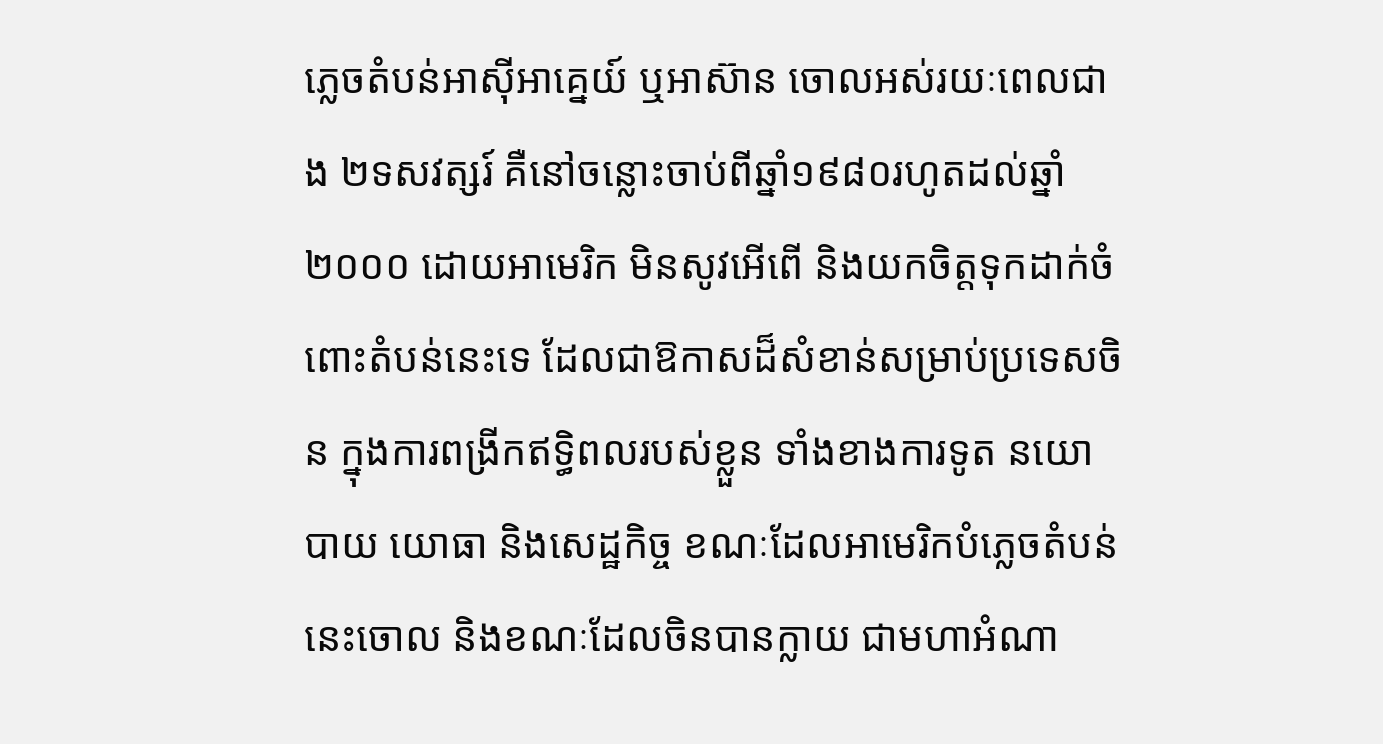ភ្លេចតំបន់អាស៊ីអាគ្នេយ៍ ឬអាស៊ាន ចោលអស់រយៈពេលជាង ២ទសវត្សរ៍ គឺនៅចន្លោះចាប់ពីឆ្នាំ១៩៨០រហូតដល់ឆ្នាំ២០០០ ដោយអាមេរិក មិនសូវអើពើ និងយកចិត្តទុកដាក់ចំពោះតំបន់នេះទេ ដែលជាឱកាសដ៏សំខាន់សម្រាប់ប្រទេសចិន ក្នុងការពង្រីកឥទ្ធិពលរបស់ខ្លួន ទាំងខាងការទូត នយោបាយ យោធា និងសេដ្ឋកិច្ច ខណៈដែលអាមេរិកបំភ្លេចតំបន់នេះចោល និងខណៈដែលចិនបានក្លាយ ជាមហាអំណា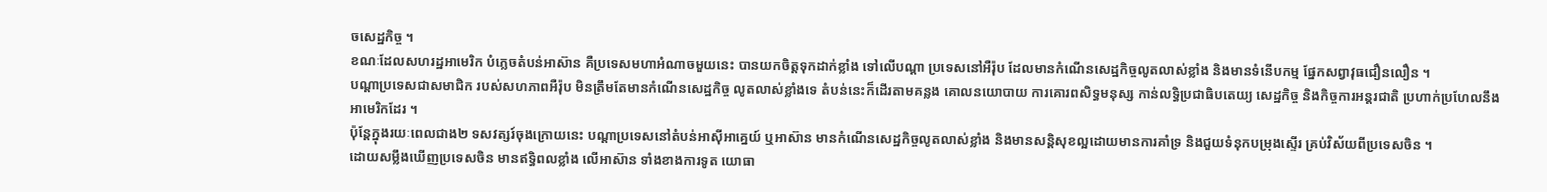ចសេដ្ឋកិច្ច ។
ខណៈដែលសហរដ្ឋអាមេរិក បំភ្លេចតំបន់អាស៊ាន គឺប្រទេសមហាអំណាចមួយនេះ បានយកចិត្តទុកដាក់ខ្លាំង ទៅលើបណ្តា ប្រទេសនៅអឺរ៉ុប ដែលមានកំណើនសេដ្ឋកិច្ចលូតលាស់ខ្លាំង និងមានទំនើបកម្ម ផ្នែកសព្វាវុធជឿនលឿន ។
បណ្តាប្រទេសជាសមាជិក របស់សហភាពអឺរ៉ុប មិនត្រឹមតែមានកំណើនសេដ្ឋកិច្ច លូតលាស់ខ្លាំងទេ តំបន់នេះក៏ដើរតាមគន្លង គោលនយោបាយ ការគោរពសិទ្ធមនុស្ស កាន់លទ្ធិប្រជាធិបតេយ្យ សេដ្ឋកិច្ច និងកិច្ចការអន្តរជាតិ ប្រហាក់ប្រហែលនឹងអាមេរិកដែរ ។
ប៉ុន្តែក្នុងរយៈពេលជាង២ ទសវត្សរ៍ចុងក្រោយនេះ បណ្តាប្រទេសនៅតំបន់អាស៊ីអាគ្នេយ៍ ឬអាស៊ាន មានកំណើនសេដ្ឋកិច្ចលូតលាស់ខ្លាំង និងមានសន្តិសុខល្អដោយមានការគាំទ្រ និងជួយទំនុកបម្រុងស្ទើរ គ្រប់វិស័យពីប្រទេសចិន ។
ដោយសម្លឹងឃើញប្រទេសចិន មានឥទ្ធិពលខ្លាំង លើអាស៊ាន ទាំងខាងការទូត យោធា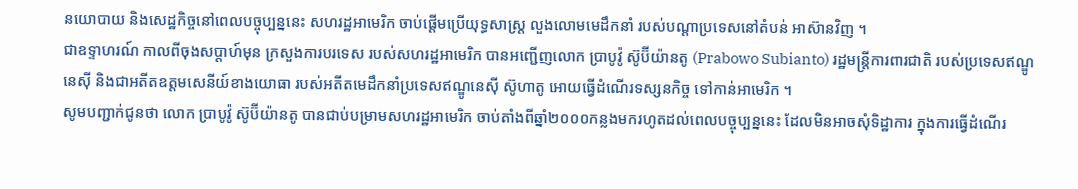នយោបាយ និងសេដ្ឋកិច្ចនៅពេលបច្ចុប្បន្ននេះ សហរដ្ឋអាមេរិក ចាប់ផ្តើមប្រើយុទ្ធសាស្ត្រ លួងលោមមេដឹកនាំ របស់បណ្តាប្រទេសនៅតំបន់ អាស៊ានវិញ ។
ជាឧទ្ទាហរណ៍ កាលពីចុងសប្តាហ៍មុន ក្រសួងការបរទេស របស់សហរដ្ឋអាមេរិក បានអញ្ជើញលោក ប្រាបូវ៉ូ ស៊ូប៊ីយ៉ានតូ (Prabowo Subianto) រដ្ឋមន្ត្រីការពារជាតិ របស់ប្រទេសឥណ្ឌូនេស៊ី និងជាអតីតឧត្តមសេនីយ៍ខាងយោធា របស់អតីតមេដឹកនាំប្រទេសឥណ្ឌូនេស៊ី ស៊ូហាតូ អោយធ្វើដំណើរទស្សនកិច្ច ទៅកាន់អាមេរិក ។
សូមបញ្ជាក់ជូនថា លោក ប្រាបូវ៉ូ ស៊ូប៊ីយ៉ានតូ បានជាប់បម្រាមសហរដ្ឋអាមេរិក ចាប់តាំងពីឆ្នាំ២០០០កន្លងមករហូតដល់ពេលបច្ចុប្បន្ននេះ ដែលមិនអាចសុំទិដ្ឋាការ ក្នុងការធ្វើដំណើរ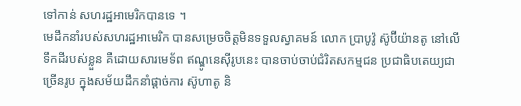ទៅកាន់ សហរដ្ឋអាមេរិកបានទេ ។
មេដឹកនាំរបស់សហរដ្ឋអាមេរិក បានសម្រេចចិត្តមិនទទួលស្វាគមន៍ លោក ប្រាបូវ៉ូ ស៊ូប៊ីយ៉ានតូ នៅលើទឹកដីរបស់ខ្លួន គឺដោយសារមេទ័ព ឥណ្ឌូនេស៊ីរូបនេះ បានចាប់ចាប់ជំរិតសកម្មជន ប្រជាធិបតេយ្យជាច្រើនរូប ក្នុងសម័យដឹកនាំផ្តាច់ការ ស៊ូហាតូ និ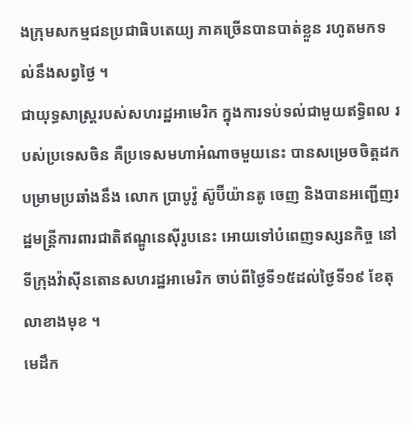ងក្រុមសកម្មជនប្រជាធិបតេយ្យ ភាគច្រើនបានបាត់ខ្លួន រហូតមកទល់នឹងសព្វថ្ងៃ ។
ជាយុទ្ធសាស្ត្ររបស់សហរដ្ឋអាមេរិក ក្នុងការទប់ទល់ជាមួយឥទ្ធិពល របស់ប្រទេសចិន គឺប្រទេសមហាអំណាចមួយនេះ បានសម្រេចចិត្តដកបម្រាមប្រឆាំងនឹង លោក ប្រាបូវ៉ូ ស៊ូប៊ីយ៉ានតូ ចេញ និងបានអញ្ជើញរដ្ឋមន្ត្រីការពារជាតិឥណ្ឌូនេស៊ីរូបនេះ អោយទៅបំពេញទស្សនកិច្ច នៅទីក្រុងវ៉ាស៊ីនតោនសហរដ្ឋអាមេរិក ចាប់ពីថ្ងៃទី១៥ដល់ថ្ងៃទី១៩ ខែតុលាខាងមុខ ។
មេដឹក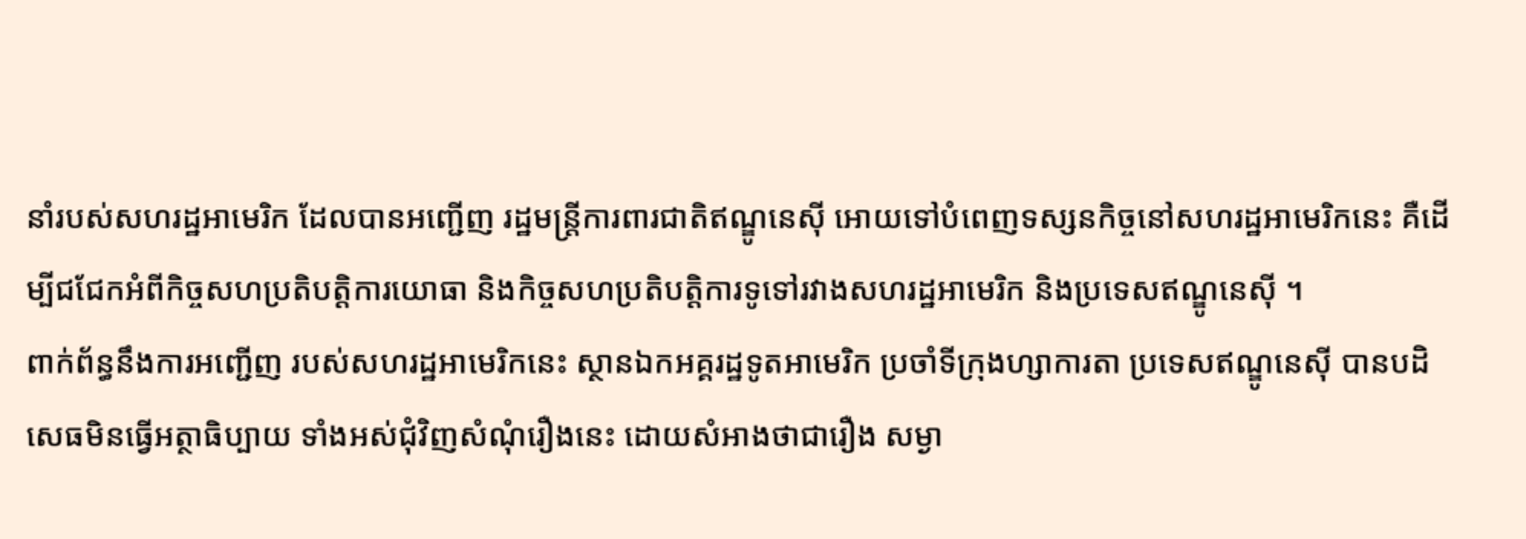នាំរបស់សហរដ្ឋអាមេរិក ដែលបានអញ្ជើញ រដ្ឋមន្ត្រីការពារជាតិឥណ្ឌូនេស៊ី អោយទៅបំពេញទស្សនកិច្ចនៅសហរដ្ឋអាមេរិកនេះ គឺដើម្បីជជែកអំពីកិច្ចសហប្រតិបត្តិការយោធា និងកិច្ចសហប្រតិបត្តិការទូទៅរវាងសហរដ្ឋអាមេរិក និងប្រទេសឥណ្ឌូនេស៊ី ។
ពាក់ព័ន្ធនឹងការអញ្ជើញ របស់សហរដ្ឋអាមេរិកនេះ ស្ថានឯកអគ្គរដ្ឋទូតអាមេរិក ប្រចាំទីក្រុងហ្សាការតា ប្រទេសឥណ្ឌូនេស៊ី បានបដិសេធមិនធ្វើអត្ថាធិប្បាយ ទាំងអស់ជុំវិញសំណុំរឿងនេះ ដោយសំអាងថាជារឿង សម្ងា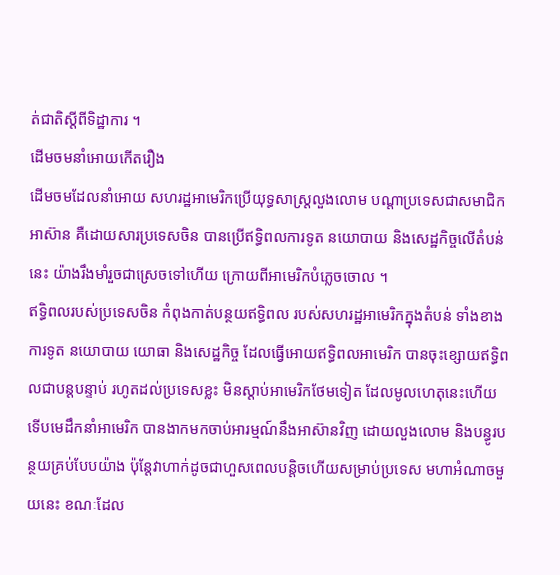ត់ជាតិស្តីពីទិដ្ឋាការ ។
ដើមចមនាំអោយកើតរឿង
ដើមចមដែលនាំអោយ សហរដ្ឋអាមេរិកប្រើយុទ្ធសាស្ត្រលួងលោម បណ្តាប្រទេសជាសមាជិកអាស៊ាន គឺដោយសារប្រទេសចិន បានប្រើឥទ្ធិពលការទូត នយោបាយ និងសេដ្ឋកិច្ចលើតំបន់នេះ យ៉ាងរឹងមាំរួចជាស្រេចទៅហើយ ក្រោយពីអាមេរិកបំភ្លេចចោល ។
ឥទ្ធិពលរបស់ប្រទេសចិន កំពុងកាត់បន្ថយឥទ្ធិពល របស់សហរដ្ឋអាមេរិកក្នុងតំបន់ ទាំងខាងការទូត នយោបាយ យោធា និងសេដ្ឋកិច្ច ដែលធ្វើអោយឥទ្ធិពលអាមេរិក បានចុះខ្សោយឥទ្ធិពលជាបន្តបន្ទាប់ រហូតដល់ប្រទេសខ្លះ មិនស្តាប់អាមេរិកថែមទៀត ដែលមូលហេតុនេះហើយ ទើបមេដឹកនាំអាមេរិក បានងាកមកចាប់អារម្មណ៍នឹងអាស៊ានវិញ ដោយលួងលោម និងបន្ធូរបន្ថយគ្រប់បែបយ៉ាង ប៉ុន្តែវាហាក់ដូចជាហួសពេលបន្តិចហើយសម្រាប់ប្រទេស មហាអំណាចមួយនេះ ខណៈដែល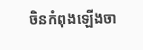ចិនកំពុងឡើងចា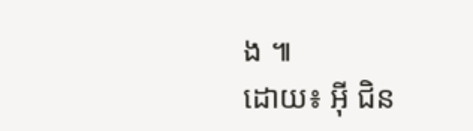ង ៕
ដោយ៖ អ៊ី ជិន